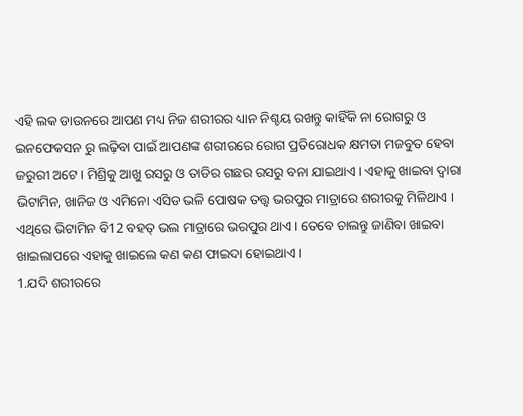ଏହି ଲକ ଡାଉନରେ ଆପଣ ମଧ୍ୟ ନିଜ ଶରୀରର ଧ୍ୟାନ ନିଶ୍ଚୟ ରଖନ୍ତୁ କାହିଁକି ନା ରୋଗରୁ ଓ ଇନଫେକସନ ରୁ ଲଢ଼ିବା ପାଇଁ ଆପଣଙ୍କ ଶରୀରରେ ରୋଗ ପ୍ରତିରୋଧକ କ୍ଷମତା ମଜବୁତ ହେବା ଜରୁରୀ ଅଟେ। ମିଶ୍ରିକୁ ଆଖୁ ରସରୁ ଓ ତାଡିର ଗଛର ରସରୁ ବନା ଯାଇଥାଏ । ଏହାକୁ ଖାଇବା ଦ୍ଵାରା ଭିଟାମିନ, ଖାନିଜ ଓ ଏମିନୋ ଏସିଡ ଭଳି ପୋଷକ ତତ୍ତ୍ୱ ଭରପୁର ମାତ୍ରାରେ ଶରୀରକୁ ମିଳିଥାଏ । ଏଥିରେ ଭିଟାମିନ ବି12 ବହତ୍ ଭଲ ମାତ୍ରାରେ ଭରପୁର ଥାଏ । ତେବେ ଚାଲନ୍ତୁ ଜାଣିବା ଖାଇବା ଖାଇଲାପରେ ଏହାକୁ ଖାଇଲେ କଣ କଣ ଫାଇଦା ହୋଇଥାଏ ।
1.ଯଦି ଶରୀରରେ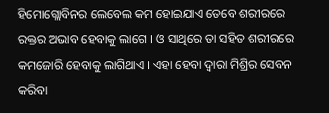ହିମୋଗ୍ଲୋବିନର ଲେବେଲ କମ ହୋଇଯାଏ ତେବେ ଶରୀରରେ ରକ୍ତର ଅଭାବ ହେବାକୁ ଲାଗେ । ଓ ସାଥିରେ ତା ସହିତ ଶରୀରରେ କମଜୋରି ହେବାକୁ ଲାଗିଥାଏ । ଏହା ହେବା ଦ୍ଵାରା ମିଶ୍ରିର ସେବନ କରିବା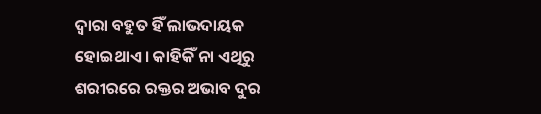ଦ୍ୱାରା ବହୁତ ହିଁ ଲାଭଦାୟକ ହୋଇଥାଏ । କାହିକିଁ ନା ଏଥିରୁ ଶରୀରରେ ରକ୍ତର ଅଭାବ ଦୁର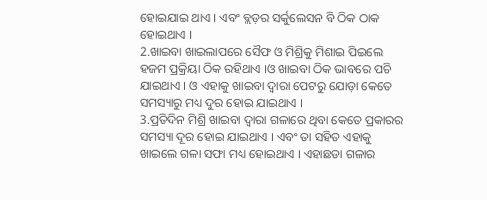ହୋଇଯାଇ ଥାଏ । ଏବଂ ବ୍ଲଡ଼ର ସର୍କୁଲେସନ ବି ଠିକ ଠାକ ହୋଇଥାଏ ।
2.ଖାଇବା ଖାଇଲାପରେ ସୈଫ ଓ ମିଶ୍ରିକୁ ମିଶାଇ ପିଇଲେ ହଜମ ପ୍ରକ୍ରିୟା ଠିକ ରହିଥାଏ ।ଓ ଖାଇବା ଠିକ ଭାବରେ ପଚି ଯାଇଥାଏ । ଓ ଏହାକୁ ଖାଇବା ଦ୍ଵାରା ପେଟରୁ ଯୋଡ଼ା କେତେ ସମସ୍ୟାରୁ ମଧ୍ୟ ଦୁର ହୋଇ ଯାଇଥାଏ ।
3.ପ୍ରତିଦିନ ମିଶ୍ରି ଖାଇବା ଦ୍ବାରା ଗଳାରେ ଥିବା କେତେ ପ୍ରକାରର ସମସ୍ୟା ଦୂର ହୋଇ ଯାଇଥାଏ । ଏବଂ ତା ସହିତ ଏହାକୁ ଖାଇଲେ ଗଳା ସଫା ମଧ୍ୟ ହୋଇଥାଏ । ଏହାଛଡା ଗଳାର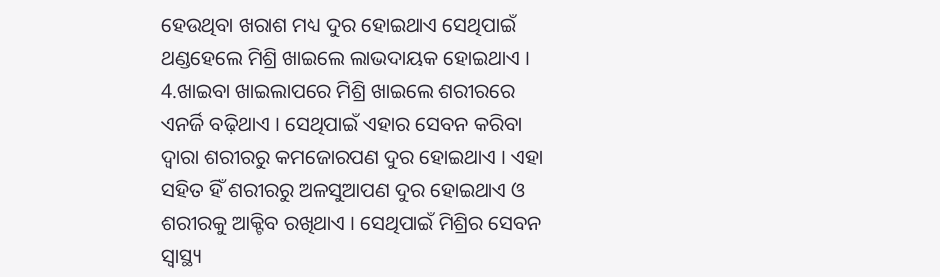ହେଉଥିବା ଖରାଶ ମଧ୍ୟ ଦୁର ହୋଇଥାଏ ସେଥିପାଇଁ ଥଣ୍ଡହେଲେ ମିଶ୍ରି ଖାଇଲେ ଲାଭଦାୟକ ହୋଇଥାଏ ।
4.ଖାଇବା ଖାଇଲାପରେ ମିଶ୍ରି ଖାଇଲେ ଶରୀରରେ ଏନର୍ଜି ବଢ଼ିଥାଏ । ସେଥିପାଇଁ ଏହାର ସେବନ କରିବା ଦ୍ଵାରା ଶରୀରରୁ କମଜୋରପଣ ଦୁର ହୋଇଥାଏ । ଏହା ସହିତ ହିଁ ଶରୀରରୁ ଅଳସୁଆପଣ ଦୁର ହୋଇଥାଏ ଓ ଶରୀରକୁ ଆକ୍ଟିବ ରଖିଥାଏ । ସେଥିପାଇଁ ମିଶ୍ରିର ସେବନ ସ୍ୱାସ୍ଥ୍ୟ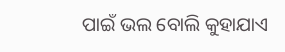ପାଇଁ ଭଲ ବୋଲି କୁହାଯାଏ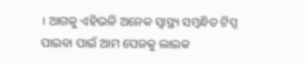। ଆଗକୁ ଏହିଭଳି ଅନେକ ସ୍ୱାସ୍ଥ୍ୟ ସମ୍ବନ୍ଧିତ ଟିପ୍ସ ପାଇବା ପାଇଁ ଆମ ପେଜକୁ ଲାଇକ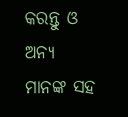କରନ୍ତୁ ଓ ଅନ୍ୟ ମାନଙ୍କ ସହ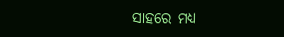ସାହରେ ମଧ୍ୟ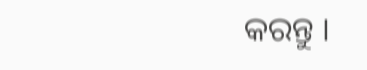କରନ୍ତୁ ।